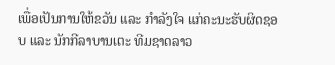ເພື່ອເປັນການໃຫ້ຂວັນ ແລະ ກຳລັງໃຈ ແກ່ຄະນະຮັບຜິດຊອບ ແລະ ນັກກີລາບານເຕະ ທີມຊາດລາວ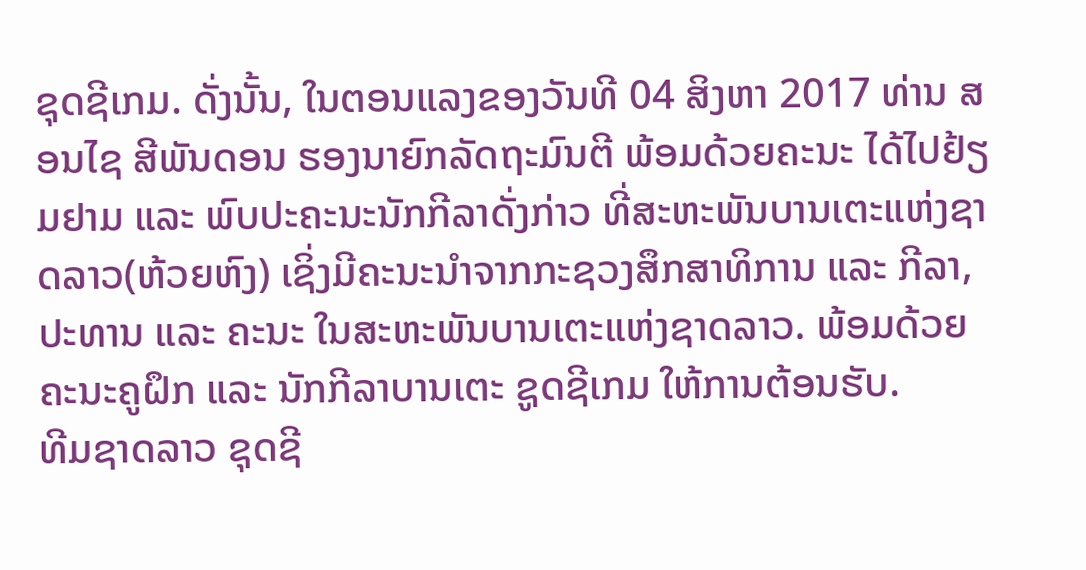ຊຸດຊີເກມ. ດັ່ງນັ້ນ, ໃນຕອນແລງຂອງວັນທີ 04 ສິງຫາ 2017 ທ່ານ ສອນໄຊ ສີພັນດອນ ຮອງນາຍົກລັດຖະມົນຕີ ພ້ອມດ້ວຍຄະນະ ໄດ້ໄປຢ້ຽມຢາມ ແລະ ພົບປະຄະນະນັກກີລາດັ່ງກ່າວ ທີ່ສະຫະພັນບານເຕະແຫ່ງຊາດລາວ(ຫ້ວຍຫົງ) ເຊິ່ງມີຄະນະນຳຈາກກະຊວງສຶກສາທິການ ແລະ ກີລາ, ປະທານ ແລະ ຄະນະ ໃນສະຫະພັນບານເຕະແຫ່ງຊາດລາວ. ພ້ອມດ້ວຍຄະນະຄູຝຶກ ແລະ ນັກກີລາບານເຕະ ຊູດຊີເກມ ໃຫ້ການຕ້ອນຮັບ.
ທີມຊາດລາວ ຊຸດຊີ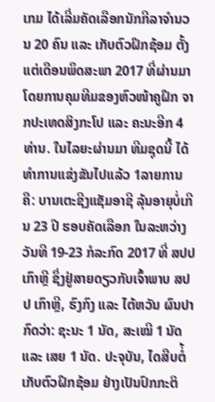ເກມ ໄດ້ເລີ່ມຄັດເລືອກນັກກີລາຈຳນວນ 20 ຄົນ ແລະ ເກັບຕົວຝຶກຊ້ອມ ຕັ້ງແຕ່ເດືອນພຶດສະພາ 2017 ທີ່ຜ່ານມາ ໂດຍການຄຸມທີມຂອງຫົວໜ້າຄູຝຶກ ຈາກປະເທດສິງກະໂປ ແລະ ຄະນະອີກ 4 ທ່ານ. ໃນໄລຍະຜ່ານມາ ທີມຊຸດນີ້ ໄດ້ທຳການແຂ່ງຂັນໄປແລ້ວ 1ລາຍການ ຄື: ບານເຕະຊີງແຊັມອາຊີ ລຸ້ນອາຍຸບໍ່ເກີນ 23 ປີ ຮອບຄັດເລືອກ ໃນລະຫວ່າງວັນທີ 19-23 ກໍລະກົດ 2017 ທີ່ ສປປ ເກົາຫຼີ ຊຶ່ງຢູ່ສາຍດຽວກັບເຈົ້າພາບ ສປປ ເກົາຫຼີ, ຮົງກົງ ແລະ ໄຕ້ຫວັນ ຜົນປາກົດວ່າ: ຊະນະ 1 ນັດ, ສະເໝີ 1 ນັດ ແລະ ເສຍ 1 ນັດ. ປະຈຸບັນ, ໄດສືບຕໍ່້ເກັບຕົວຝຶກຊ້ອມ ຢ່າງເປັນປົກກະຕິ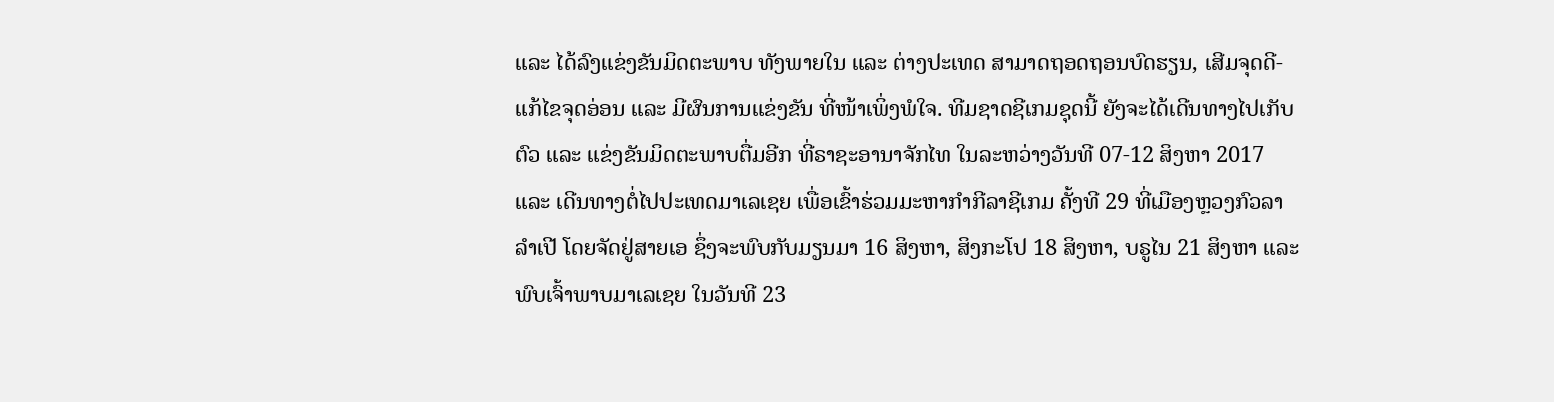ແລະ ໄດ້ລົງແຂ່ງຂັນມິດຕະພາບ ທັງພາຍໃນ ແລະ ຕ່າງປະເທດ ສາມາດຖອດຖອນບົດຮຽນ, ເສີມຈຸດດີ-ແກ້ໄຂຈຸດອ່ອນ ແລະ ມີຜົນການແຂ່ງຂັນ ທີ່ໜ້າເພິ່ງພໍໃຈ. ທີມຊາດຊີເກມຊຸດນີ້ ຍັງຈະໄດ້ເດີນທາງໄປເກັບຕົວ ແລະ ແຂ່ງຂັນມິດຕະພາບຕື່ມອີກ ທີ່ຣາຊະອານາຈັກໄທ ໃນລະຫວ່າງວັນທີ 07-12 ສິງຫາ 2017 ແລະ ເດີນທາງຕໍ່ໄປປະເທດມາເລເຊຍ ເພື່ອເຂົ້າຮ່ວມມະຫາກຳກີລາຊີເກມ ຄັ້ງທີ 29 ທີ່ເມືອງຫຼວງກົວລາລຳເປີ ໂດຍຈັດຢູ່ສາຍເອ ຊຶ່ງຈະພົບກັບມຽນມາ 16 ສິງຫາ, ສິງກະໂປ 18 ສິງຫາ, ບຣູໄນ 21 ສິງຫາ ແລະ ພົບເຈົ້າພາບມາເລເຊຍ ໃນວັນທີ 23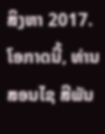ສິງຫາ 2017.
ໂອກາດນີ້, ທ່ານ ສອນໄຊ ສີພັນ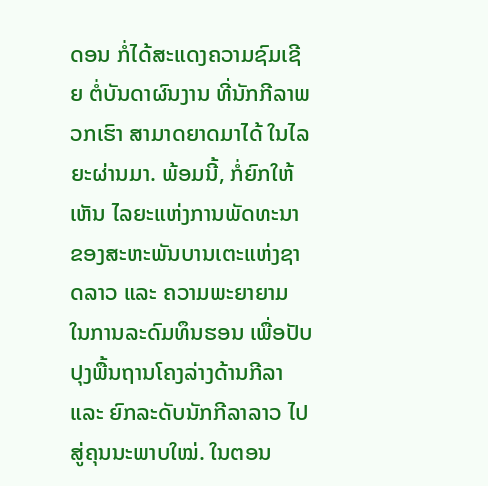ດອນ ກໍ່ໄດ້ສະແດງຄວາມຊົມເຊີຍ ຕໍ່ບັນດາຜົນງານ ທີ່ນັກກີລາພວກເຮົາ ສາມາດຍາດມາໄດ້ ໃນໄລຍະຜ່ານມາ. ພ້ອມນີ້, ກໍ່ຍົກໃຫ້ເຫັນ ໄລຍະແຫ່ງການພັດທະນາ ຂອງສະຫະພັນບານເຕະແຫ່ງຊາດລາວ ແລະ ຄວາມພະຍາຍາມ ໃນການລະດົມທຶນຮອນ ເພື່ອປັບປຸງພື້ນຖານໂຄງລ່າງດ້ານກີລາ ແລະ ຍົກລະດັບນັກກີລາລາວ ໄປສູ່ຄຸນນະພາບໃໝ່. ໃນຕອນ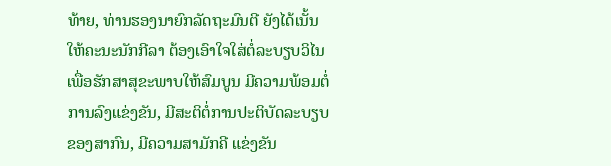ທ້າຍ, ທ່ານຮອງນາຍົກລັດຖະມົນຕີ ຍັງໄດ້ເນັ້ນໃຫ້ຄະນະນັກກີລາ ຕ້ອງເອົາໃຈໃສ່ຕໍ່ລະບຽບວິໄນ ເພື່ອຮັກສາສຸຂະພາບໃຫ້ສົມບູນ ມີຄວາມພ້ອມຕໍ່ການລົງແຂ່ງຂັນ, ມີສະຕິຕໍ່ການປະຕິບັດລະບຽບຂອງສາກົນ, ມີຄວາມສາມັກຄີ ແຂ່ງຂັນ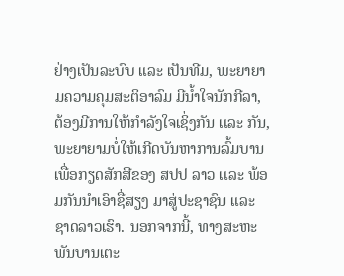ຢ່າງເປັນລະບົບ ແລະ ເປັນທີມ, ພະຍາຍາມຄວາມຄຸມສະຕິອາລົມ ມີນ້ຳໃຈນັກກີລາ, ຕ້ອງມີການໃຫ້ກຳລັງໃຈເຊິ່ງກັນ ແລະ ກັນ, ພະຍາຍາມບໍ່ໃຫ້ເກີດບັນຫາການລົ້ມບານ ເພື່ອກຽດສັກສີຂອງ ສປປ ລາວ ແລະ ພ້ອມກັນນຳເອົາຊື່ສຽງ ມາສູ່ປະຊາຊົນ ແລະ ຊາດລາວເຮົາ. ນອກຈາກນີ້, ທາງສະຫະ ພັນບານເຕະ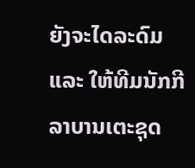ຍັງຈະໄດລະດົມ ແລະ ໃຫ້ທີມນັກກີລາບານເຕະຊຸດ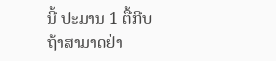ນີ້ ປະມານ 1 ຕື້ກີບ ຖ້າສາມາດຢ່າ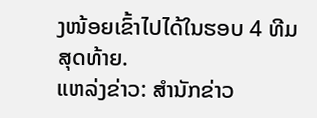ງໜ້ອຍເຂົ້າໄປໄດ້ໃນຮອບ 4 ທີມສຸດທ້າຍ.
ແຫລ່ງຂ່າວ: ສຳນັກຂ່າວ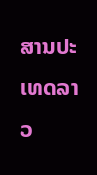ສານປະເທດລາວ